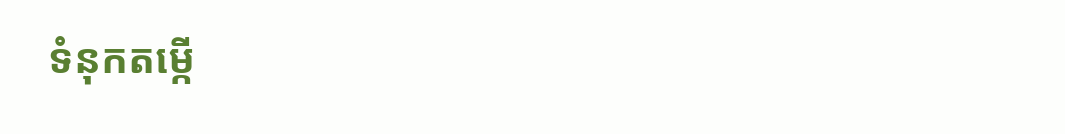ទំនុកតម្កើ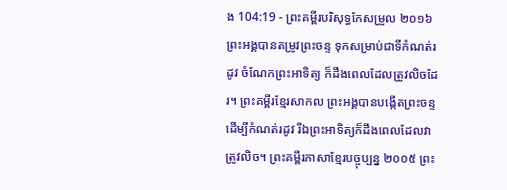ង 104:19 - ព្រះគម្ពីរបរិសុទ្ធកែសម្រួល ២០១៦ ព្រះអង្គបានតម្រូវព្រះចន្ទ ទុកសម្រាប់ជាទីកំណត់រដូវ ចំណែកព្រះអាទិត្យ ក៏ដឹងពេលដែលត្រូវលិចដែរ។ ព្រះគម្ពីរខ្មែរសាកល ព្រះអង្គបានបង្កើតព្រះចន្ទដើម្បីកំណត់រដូវ រីឯព្រះអាទិត្យក៏ដឹងពេលដែលវាត្រូវលិច។ ព្រះគម្ពីរភាសាខ្មែរបច្ចុប្បន្ន ២០០៥ ព្រះ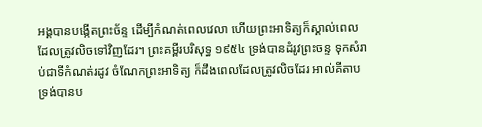អង្គបានបង្កើតព្រះច័ន្ទ ដើម្បីកំណត់ពេលវេលា ហើយព្រះអាទិត្យក៏ស្គាល់ពេល ដែលត្រូវលិចទៅវិញដែរ។ ព្រះគម្ពីរបរិសុទ្ធ ១៩៥៤ ទ្រង់បានដំរូវព្រះចន្ទ ទុកសំរាប់ជាទីកំណត់រដូវ ចំណែកព្រះអាទិត្យ ក៏ដឹងពេលដែលត្រូវលិចដែរ អាល់គីតាប ទ្រង់បានប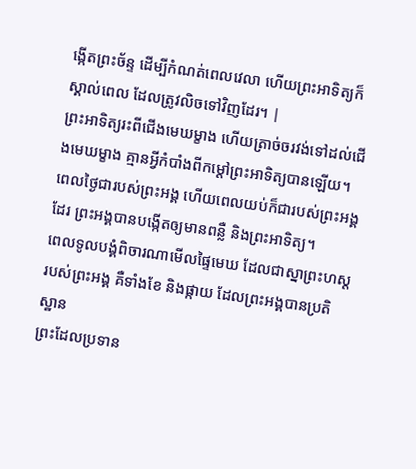ង្កើតព្រះច័ន្ទ ដើម្បីកំណត់ពេលវេលា ហើយព្រះអាទិត្យក៏ស្គាល់ពេល ដែលត្រូវលិចទៅវិញដែរ។ |
ព្រះអាទិត្យរះពីជើងមេឃម្ខាង ហើយត្រាច់ចរវង់ទៅដល់ជើងមេឃម្ខាង គ្មានអ្វីកំបាំងពីកម្ដៅព្រះអាទិត្យបានឡើយ។
ពេលថ្ងៃជារបស់ព្រះអង្គ ហើយពេលយប់ក៏ជារបស់ព្រះអង្គដែរ ព្រះអង្គបានបង្កើតឲ្យមានពន្លឺ និងព្រះអាទិត្យ។
ពេលទូលបង្គំពិចារណាមើលផ្ទៃមេឃ ដែលជាស្នាព្រះហស្តរបស់ព្រះអង្គ គឺទាំងខែ និងផ្កាយ ដែលព្រះអង្គបានប្រតិស្ឋាន
ព្រះដែលប្រទាន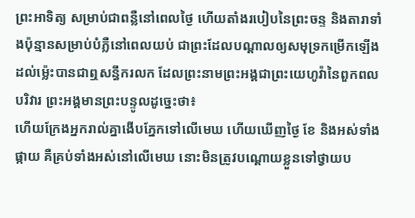ព្រះអាទិត្យ សម្រាប់ជាពន្លឺនៅពេលថ្ងៃ ហើយតាំងរបៀបនៃព្រះចន្ទ និងតារាទាំងប៉ុន្មានសម្រាប់បំភ្លឺនៅពេលយប់ ជាព្រះដែលបណ្ដាលឲ្យសមុទ្រកម្រើកឡើង ដល់ម៉្លេះបានជាឮសន្ធឹករលក ដែលព្រះនាមព្រះអង្គជាព្រះយេហូវ៉ានៃពួកពលបរិវារ ព្រះអង្គមានព្រះបន្ទូលដូច្នេះថា៖
ហើយក្រែងអ្នករាល់គ្នាងើបភ្នែកទៅលើមេឃ ហើយឃើញថ្ងៃ ខែ និងអស់ទាំងផ្កាយ គឺគ្រប់ទាំងអស់នៅលើមេឃ នោះមិនត្រូវបណ្ដោយខ្លួនទៅថ្វាយប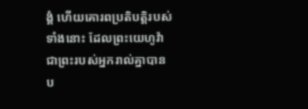ង្គំ ហើយគោរពប្រតិបត្តិរបស់ទាំងនោះ ដែលព្រះយេហូវ៉ាជាព្រះរបស់អ្នករាល់គ្នាបានប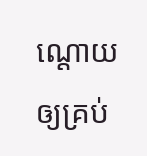ណ្ដោយឲ្យគ្រប់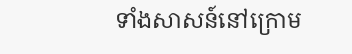ទាំងសាសន៍នៅក្រោម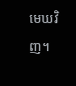មេឃវិញ។